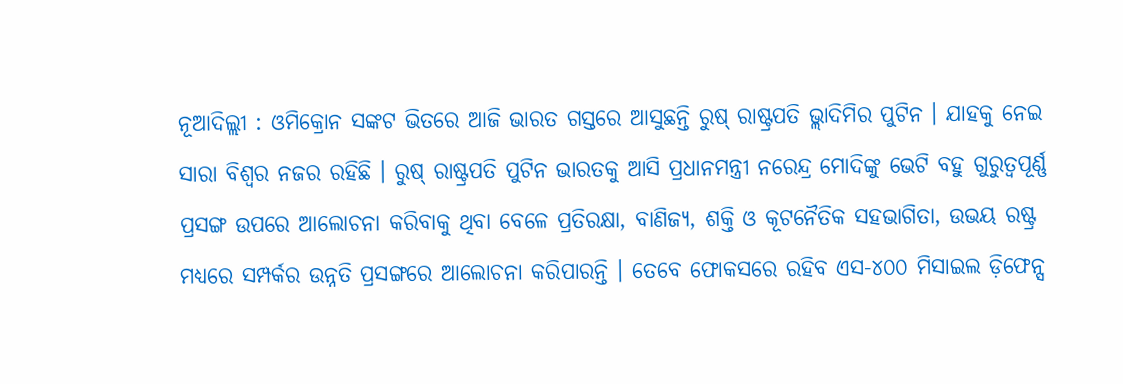ନୂଆଦିଲ୍ଲୀ : ଓମିକ୍ରୋନ ସଙ୍କଟ ଭିତରେ ଆଜି ଭାରତ ଗସ୍ତରେ ଆସୁଛନ୍ତି ରୁଷ୍ ରାଷ୍ଟ୍ରପତି ଭ୍ଲାଦିମିର ପୁଟିନ । ଯାହକୁ ନେଇ ସାରା ବିଶ୍ୱର ନଜର ରହିଛି । ରୁଷ୍ ରାଷ୍ଟ୍ରପତି ପୁଟିନ ଭାରତକୁ ଆସି ପ୍ରଧାନମନ୍ତ୍ରୀ ନରେନ୍ଦ୍ର ମୋଦିଙ୍କୁ ଭେଟି ବହୁ ଗୁରୁତ୍ୱପୂର୍ଣ୍ଣ ପ୍ରସଙ୍ଗ ଉପରେ ଆଲୋଚନା କରିବାକୁ ଥିବା ବେଳେ ପ୍ରତିରକ୍ଷା, ବାଣିଜ୍ୟ, ଶକ୍ତି ଓ କୂଟନୈତିକ ସହଭାଗିତା, ଉଭୟ ରଷ୍ଟ୍ର ମଧ୍ୟରେ ସମ୍ପର୍କର ଉନ୍ନତି ପ୍ରସଙ୍ଗରେ ଆଲୋଚନା କରିପାରନ୍ତି । ତେବେ ଫୋକସରେ ରହିବ ଏସ-୪୦୦ ମିସାଇଲ ଡ଼ିଫେନ୍ସ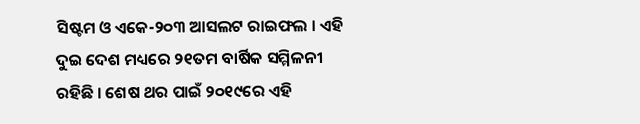ସିଷ୍ଟମ ଓ ଏକେ-୨୦୩ ଆସଲଟ ରାଇଫଲ । ଏହି ଦୁଇ ଦେଶ ମଧ୍ୟରେ ୨୧ତମ ବାର୍ଷିକ ସମ୍ମିଳନୀ ରହିଛି । ଶେଷ ଥର ପାଇଁ ୨୦୧୯ରେ ଏହି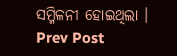ସମ୍ମିଳନୀ ହୋଇଥିଲା ।
Prev Post